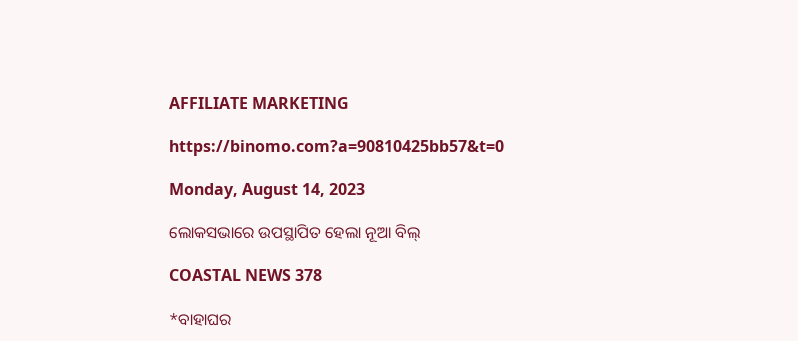AFFILIATE MARKETING

https://binomo.com?a=90810425bb57&t=0

Monday, August 14, 2023

ଲୋକସଭାରେ ଉପସ୍ଥାପିତ ହେଲା ନୂଆ ବିଲ୍

COASTAL NEWS 378

*ବାହାଘର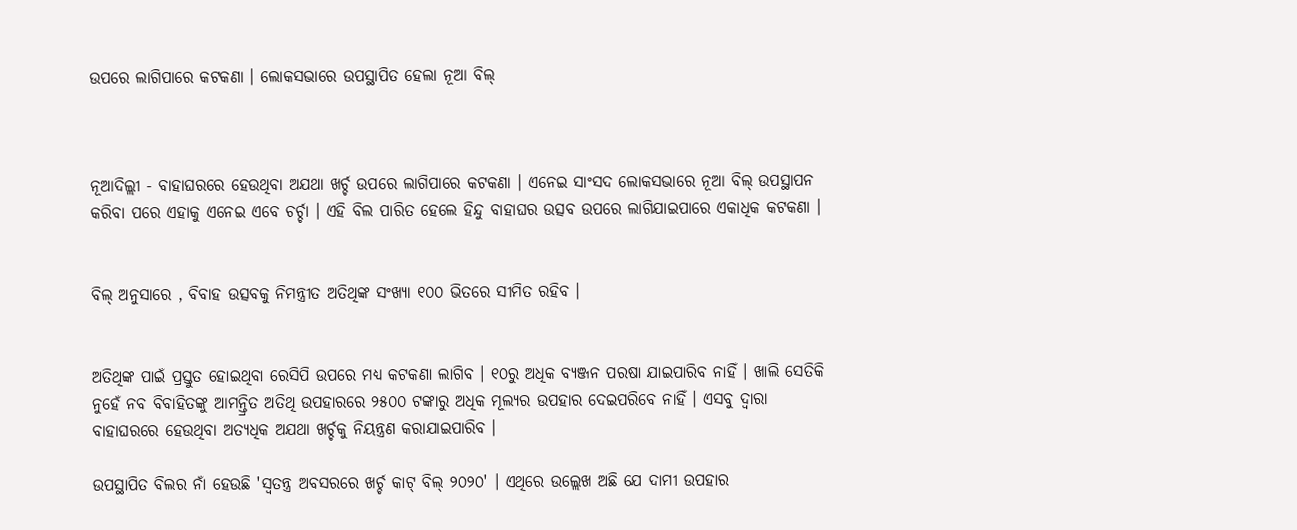ଉପରେ ଲାଗିପାରେ କଟକଣା । ଲୋକସଭାରେ ଉପସ୍ଥାପିତ ହେଲା ନୂଆ ବିଲ୍



ନୂଆଦିଲ୍ଲୀ - ବାହାଘରରେ ହେଉଥିବା ଅଯଥା ଖର୍ଚ୍ଚ ଉପରେ ଲାଗିପାରେ କଟକଣା । ଏନେଇ ସାଂସଦ ଲୋକସଭାରେ ନୂଆ ବିଲ୍ ଉପସ୍ଥାପନ କରିବା ପରେ ଏହାକୁ ଏନେଇ ଏବେ ଚର୍ଚ୍ଚା । ଏହି ବିଲ ପାରିତ ହେଲେ ହିନ୍ଦୁ ବାହାଘର ଉତ୍ସବ ଉପରେ ଲାଗିଯାଇପାରେ ଏକାଧିକ କଟକଣା ।


ବିଲ୍ ଅନୁସାରେ , ବିବାହ ଉତ୍ସବକୁ ନିମନ୍ତ୍ରୀତ ଅତିଥିଙ୍କ ସଂଖ୍ୟା ୧୦୦ ଭିତରେ ସୀମିତ ରହିବ ।


ଅତିଥିଙ୍କ ପାଇଁ ପ୍ରସ୍ତୁତ ହୋଇଥିବା ରେସିପି ଉପରେ ମଧ୍ୟ କଟକଣା ଲାଗିବ । ୧୦ରୁ ଅଧିକ ବ୍ୟଞ୍ଜନ ପରଷା ଯାଇପାରିବ ନାହିଁ । ଖାଲି ସେତିକି ନୁହେଁ ନବ ବିବାହିତଙ୍କୁ ଆମନ୍ତ୍ରିତ ଅତିଥି ଉପହାରରେ ୨୫୦୦ ଟଙ୍କାରୁ ଅଧିକ ମୂଲ୍ୟର ଉପହାର ଦେଇପରିବେ ନାହିଁ । ଏସବୁ ଦ୍ୱାରା ବାହାଘରରେ ହେଉଥିବା ଅତ୍ୟଧିକ ଅଯଥା ଖର୍ଚ୍ଚକୁ ନିୟନ୍ତ୍ରଣ କରାଯାଇପାରିବ ।

ଉପସ୍ଥାପିତ ବିଲର ନାଁ ହେଉଛି 'ସ୍ୱତନ୍ତ୍ର ଅବସରରେ ଖର୍ଚ୍ଚ କାଟ୍ ବିଲ୍ ୨୦୨୦' । ଏଥିରେ ଉଲ୍ଲେଖ ଅଛି ଯେ ଦାମୀ ଉପହାର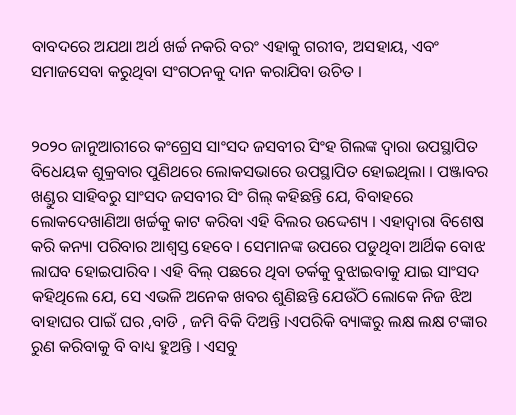ବାବଦରେ ଅଯଥା ଅର୍ଥ ଖର୍ଚ୍ଚ ନକରି ବରଂ ଏହାକୁ ଗରୀବ, ଅସହାୟ, ଏବଂ ସମାଜସେବା କରୁଥିବା ସଂଗଠନକୁ ଦାନ କରାଯିବା ଉଚିତ ।


୨୦୨୦ ଜାନୁଆରୀରେ କଂଗ୍ରେସ ସାଂସଦ ଜସବୀର ସିଂହ ଗିଲଙ୍କ ଦ୍ୱାରା ଉପସ୍ଥାପିତ ବିଧେୟକ ଶୁକ୍ରବାର ପୁଣିଥରେ ଲୋକସଭାରେ ଉପସ୍ଥାପିତ ହୋଇଥିଲା । ପଞ୍ଜାବର ଖଣ୍ଡୁର ସାହିବରୁ ସାଂସଦ ଜସବୀର ସିଂ ଗିଲ୍ କହିଛନ୍ତି ଯେ, ବିବାହରେ ଲୋକଦେଖାଣିଆ ଖର୍ଚ୍ଚକୁ କାଟ କରିବା ଏହି ବିଲର ଉଦ୍ଦେଶ୍ୟ । ଏହାଦ୍ୱାରା ବିଶେଷ କରି କନ୍ୟା ପରିବାର ଆଶ୍ୱସ୍ତ ହେବେ । ସେମାନଙ୍କ ଉପରେ ପଡୁଥିବା ଆର୍ଥିକ ବୋଝ ଲାଘବ ହୋଇପାରିବ । ଏହି ବିଲ୍ ପଛରେ ଥିବା ତର୍କକୁ ବୁଝାଇବାକୁ ଯାଇ ସାଂସଦ କହିଥିଲେ ଯେ, ସେ ଏଭଳି ଅନେକ ଖବର ଶୁଣିଛନ୍ତି ଯେଉଁଠି ଲୋକେ ନିଜ ଝିଅ ବାହାଘର ପାଇଁ ଘର ,ବାଡି , ଜମି ବିକି ଦିଅନ୍ତି ।ଏପରିକି ବ୍ୟାଙ୍କରୁ ଲକ୍ଷ ଲକ୍ଷ ଟଙ୍କାର ରୁଣ କରିବାକୁ ବି ବାଧ୍ୟ ହୁଅନ୍ତି । ଏସବୁ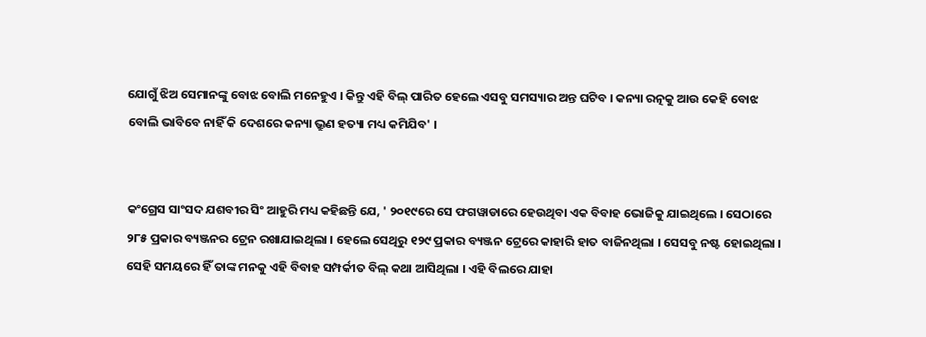ଯୋଗୁଁ ଝିଅ ସେମାନଙ୍କୁ ବୋଝ ବୋଲି ମନେହୁଏ । କିନ୍ତୁ ଏହି ବିଲ୍ ପାରିତ ହେଲେ ଏସବୁ ସମସ୍ୟାର ଅନ୍ତ ଘଟିବ । କନ୍ୟା ରତ୍ନକୁ ଆଉ କେହି ବୋଝ ବୋଲି ଭାବିବେ ନାହିଁ କି ଦେଶରେ କନ୍ୟା ଭ୍ରୁଣ ହତ୍ୟା ମଧ୍ୟ କମିଯିବ' ।


କଂଗ୍ରେସ ସାଂସଦ ଯଶବୀର ସିଂ ଆହୁରି ମଧ୍ୟ କହିଛନ୍ତି ଯେ, ' ୨୦୧୯ରେ ସେ ଫଗୱାଡାରେ ହେଉଥିବା ଏକ ବିବାହ ଭୋଜିକୁ ଯାଇଥିଲେ । ସେଠାରେ ୨୮୫ ପ୍ରକାର ବ୍ୟଞ୍ଜନର ଟ୍ରେନ ରଖାଯାଇଥିଲା । ହେଲେ ସେଥିରୁ ୧୨୯ ପ୍ରକାର ବ୍ୟଞ୍ଜନ ଟ୍ରେରେ କାହାରି ହାତ ବାଜିନଥିଲା । ସେସବୁ ନଷ୍ଟ ହୋଇଥିଲା । ସେହି ସମୟରେ ହିଁ ତାଙ୍କ ମନକୁ ଏହି ବିବାହ ସମ୍ପର୍କୀତ ବିଲ୍ କଥା ଆସିଥିଲା । ଏହି ବିଲରେ ଯାହା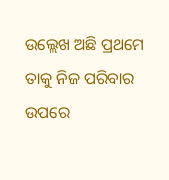ଉଲ୍ଲେଖ ଅଛି ପ୍ରଥମେ ତାକୁ ନିଜ ପରିବାର ଉପରେ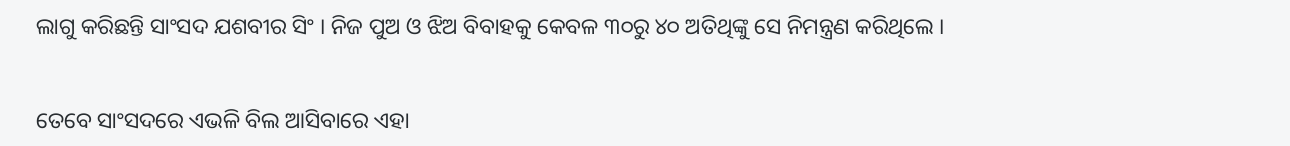ଲାଗୁ କରିଛନ୍ତି ସାଂସଦ ଯଶବୀର ସିଂ । ନିଜ ପୁଅ ଓ ଝିଅ ବିବାହକୁ କେବଳ ୩୦ରୁ ୪୦ ଅତିଥିଙ୍କୁ ସେ ନିମନ୍ତ୍ରଣ କରିଥିଲେ ।


ତେବେ ସାଂସଦରେ ଏଭଳି ବିଲ ଆସିବାରେ ଏହା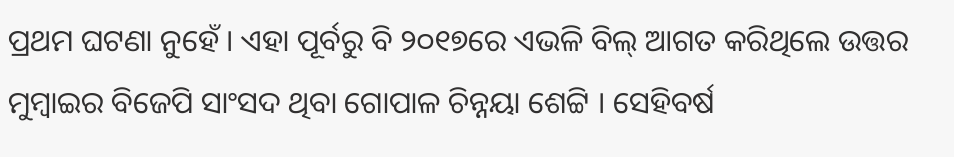ପ୍ରଥମ ଘଟଣା ନୁହେଁ । ଏହା ପୂର୍ବରୁ ବି ୨୦୧୭ରେ ଏଭଳି ବିଲ୍ ଆଗତ କରିଥିଲେ ଉତ୍ତର ମୁମ୍ବାଇର ବିଜେପି ସାଂସଦ ଥିବା ଗୋପାଳ ଚିନ୍ନୟା ଶେଟ୍ଟି । ସେହିବର୍ଷ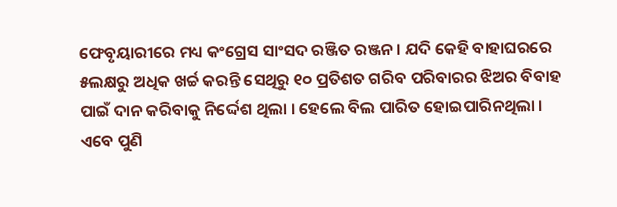ଫେବୃୟାରୀରେ ମଧ୍ୟ କଂଗ୍ରେସ ସାଂସଦ ରଞ୍ଜିତ ରଞ୍ଜନ । ଯଦି କେହି ବାହାଘରରେ ୫ଲକ୍ଷରୁ ଅଧିକ ଖର୍ଚ୍ଚ କରନ୍ତି ସେଥିରୁ ୧୦ ପ୍ରତିଶତ ଗରିବ ପରିବାରର ଝିଅର ବିବାହ ପାଇଁ ଦାନ କରିବାକୁ ନିର୍ଦ୍ଦେଶ ଥିଲା । ହେଲେ ବିଲ ପାରିତ ହୋଇପାରିନଥିଲା । ଏବେ ପୁଣି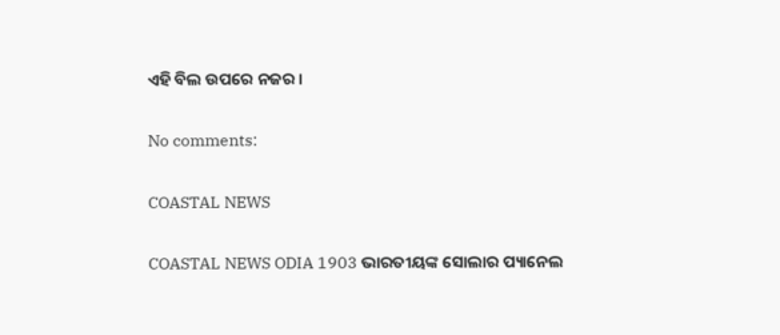ଏହି ବିଲ ଉପରେ ନଜର ।

No comments:

COASTAL NEWS

COASTAL NEWS ODIA 1903 ଭାରତୀୟଙ୍କ ସୋଲାର ପ୍ୟାନେଲ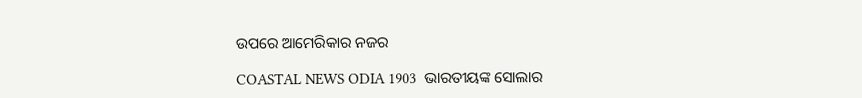ଉପରେ ଆମେରିକାର ନଜର

COASTAL NEWS ODIA 1903  ଭାରତୀୟଙ୍କ ସୋଲାର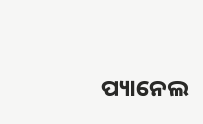ପ୍ୟାନେଲ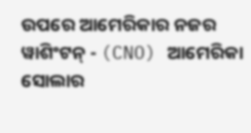ଉପରେ ଆମେରିକାର ନଜର ୱାଶିଂଟନ୍ - (CNO) ଆମେରିକା ସୋଲାର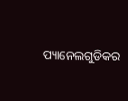ପ୍ୟାନେଲଗୁଡିକର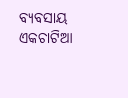ବ୍ୟବସାୟ ଏକଚାଟିଆ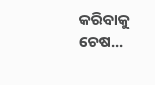କରିବାକୁ ଚେଷ...